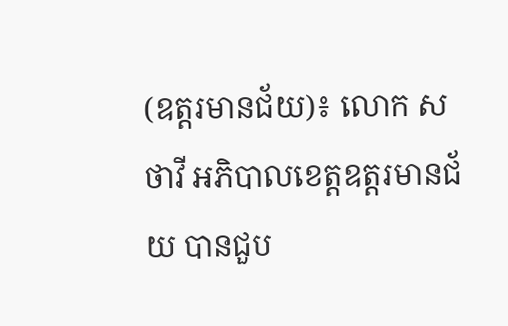(ឧត្តរមានជ័យ)៖ លោក ស ថាវី អភិបាលខេត្តឧត្តរមានជ័យ បានជួប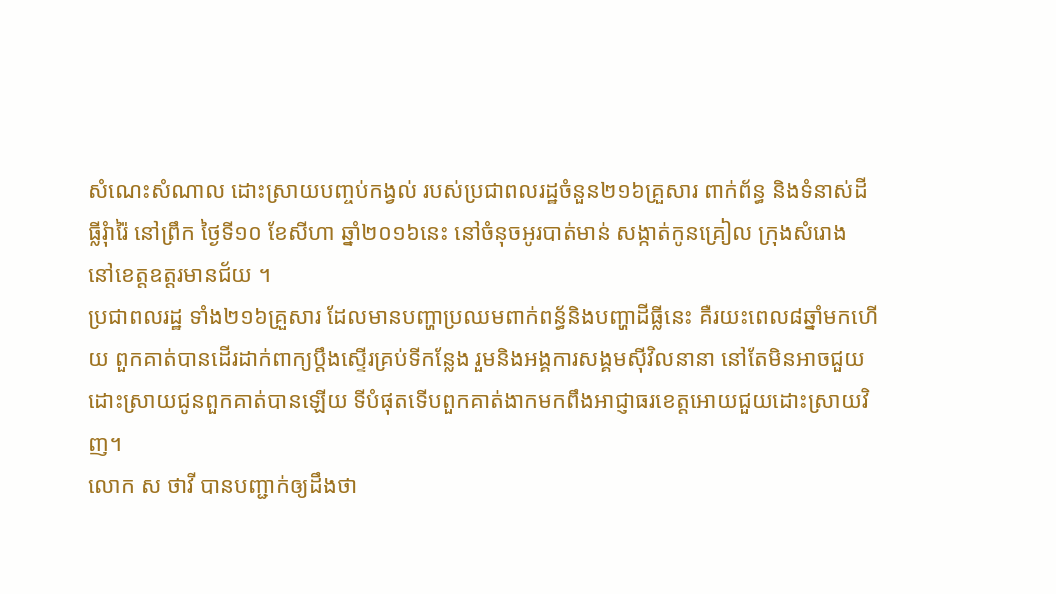សំណេះសំណាល ដោះស្រាយបញ្ចប់កង្វល់ របស់ប្រជាពលរដ្ឋចំនួន២១៦គ្រួសារ ពាក់ព័ន្ធ និងទំនាស់ដីធ្លីរុំារ៉ៃ នៅព្រឹក ថ្ងៃទី១០ ខែសីហា ឆ្នាំ២០១៦នេះ នៅចំនុចអូរបាត់មាន់ សង្កាត់កូនគ្រៀល ក្រុងសំរោង នៅខេត្តឧត្តរមានជ័យ ។
ប្រជាពលរដ្ឋ ទាំង២១៦គ្រួសារ ដែលមានបញ្ហាប្រឈមពាក់ពន្ធ័និងបញ្ហាដីធ្លីនេះ គឺរយះពេល៨ឆ្នាំមកហើយ ពួកគាត់បានដើរដាក់ពាក្យប្តឹងស្ទើរគ្រប់ទីកន្លែង រួមនិងអង្គការសង្គមស៊ីវិលនានា នៅតែមិនអាចជួយដោះស្រាយជូនពួកគាត់បានឡើយ ទីបំផុតទើបពួកគាត់ងាកមកពឹងអាជ្ញាធរខេត្តអោយជួយដោះស្រាយវិញ។
លោក ស ថាវី បានបញ្ជាក់ឲ្យដឹងថា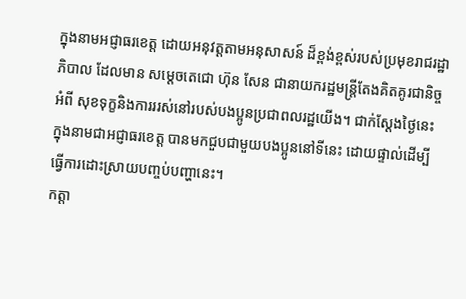ក្នុងនាមអជ្ញាធរខេត្ត ដោយអនុវត្តតាមអនុសាសន៍ ដ៏ខ្ពង់ខ្ពស់របស់ប្រមុខរាជរដ្ឋាភិបាល ដែលមាន សម្តេចតេជោ ហ៊ុន សែន ជានាយករដ្ឋមន្ត្រីតែងគិតគូរជានិច្ច អំពី សុខទុក្ខនិងការររស់នៅរបស់បងប្អូនប្រជាពលរដ្ឋយើង។ ជាក់ស្តែងថ្ងៃនេះ ក្នុងនាមជាអជ្ញាធរខេត្ត បានមកជួបជាមួយបងប្អូននៅទីនេះ ដោយផ្ទាល់ដើម្បី ធ្វើការដោះស្រាយបញ្ចប់បញ្ហានេះ។
កត្តា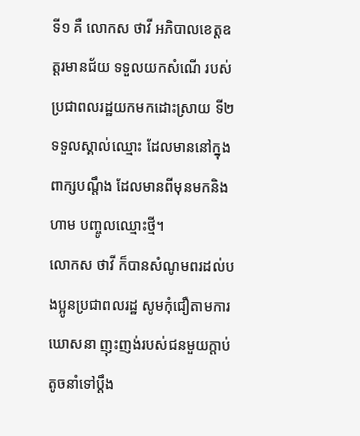ទី១ គឺ លោកស ថាវី អភិបាលខេត្តឧត្តរមានជ័យ ទទួលយកសំណើ របស់ប្រជាពលរដ្ឋយកមកដោះស្រាយ ទី២ ទទួលស្គាល់ឈ្មោះ ដែលមាននៅក្នុងពាក្សបណ្តឹង ដែលមានពីមុនមកនិងហាម បញ្ចូលឈ្មោះថ្មី។
លោកស ថាវី ក៏បានសំណូមពរដល់បងប្អូនប្រជាពលរដ្ឋ សូមកុំជឿតាមការឃោសនា ញុះញង់របស់ជនមួយក្តាប់តូចនាំទៅប្តឹង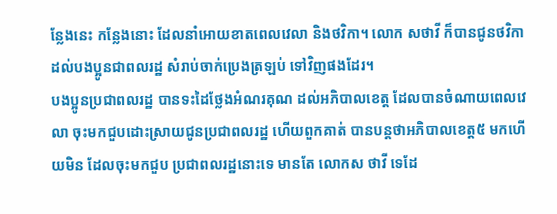ន្លែងនេះ កន្លែងនោះ ដែលនាំអោយខាតពេលវេលា និងថវិកា។ លោក សថាវី ក៏បានជូនថវិកា ដល់បងប្អូនជាពលរដ្ឋ សំរាប់ចាក់ប្រេងត្រឡប់ ទៅវិញផងដែរ។
បងប្អូនប្រជាពលរដ្ឋ បានទះដៃថ្លែងអំណរគុណ ដល់អភិបាលខេត្ត ដែលបានចំណាយពេលវេលា ចុះមកជួបដោះស្រាយជូនប្រជាពលរដ្ឋ ហើយពួកគាត់ បានបន្តថាអភិបាលខេត្ត៥ មកហើយមិន ដែលចុះមកជួប ប្រជាពលរដ្ឋនោះទេ មានតែ លោកស ថាវី ទេដែ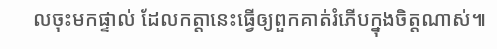លចុះមកផ្ទាល់ ដែលកត្តានេះធ្វើឲ្យពួកគាត់រំភើបក្នុងចិត្តណាស់៕